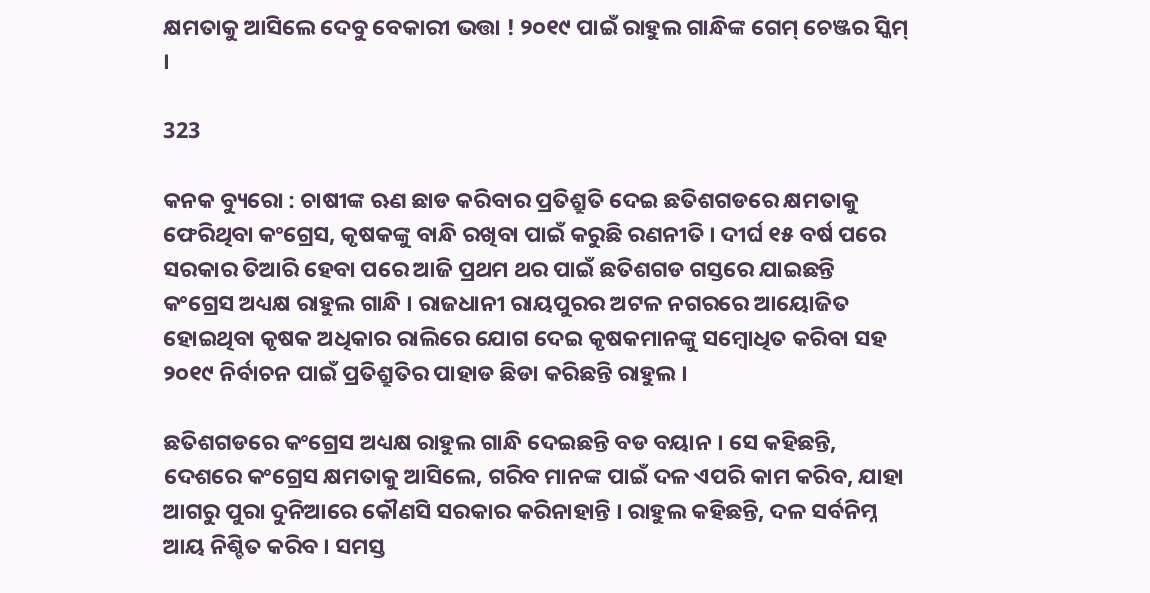କ୍ଷମତାକୁ ଆସିଲେ ଦେବୁ ବେକାରୀ ଭତ୍ତା ! ୨୦୧୯ ପାଇଁ ରାହୁଲ ଗାନ୍ଧିଙ୍କ ଗେମ୍ ଚେଞ୍ଜର ସ୍କିମ୍ ।

323

କନକ ବ୍ୟୁରୋ : ଚାଷୀଙ୍କ ଋଣ ଛାଡ କରିବାର ପ୍ରତିଶ୍ରୁତି ଦେଇ ଛତିଶଗଡରେ କ୍ଷମତାକୁ ଫେରିଥିବା କଂଗ୍ରେସ, କୃଷକଙ୍କୁ ବାନ୍ଧି ରଖିବା ପାଇଁ କରୁଛି ରଣନୀତି । ଦୀର୍ଘ ୧୫ ବର୍ଷ ପରେ ସରକାର ତିଆରି ହେବା ପରେ ଆଜି ପ୍ରଥମ ଥର ପାଇଁ ଛତିଶଗଡ ଗସ୍ତରେ ଯାଇଛନ୍ତି କଂଗ୍ରେସ ଅଧ୍ୟକ୍ଷ ରାହୁଲ ଗାନ୍ଧି । ରାଜଧାନୀ ରାୟପୁରର ଅଟଳ ନଗରରେ ଆୟୋଜିତ ହୋଇଥିବା କୃଷକ ଅଧିକାର ରାଲିରେ ଯୋଗ ଦେଇ କୃଷକମାନଙ୍କୁ ସମ୍ବୋଧିତ କରିବା ସହ ୨୦୧୯ ନିର୍ବାଚନ ପାଇଁ ପ୍ରତିଶ୍ରୁତିର ପାହାଡ ଛିଡା କରିଛନ୍ତି ରାହୁଲ ।

ଛତିଶଗଡରେ କଂଗ୍ରେସ ଅଧ୍ୟକ୍ଷ ରାହୁଲ ଗାନ୍ଧି ଦେଇଛନ୍ତି ବଡ ବୟାନ । ସେ କହିଛନ୍ତି, ଦେଶରେ କଂଗ୍ରେସ କ୍ଷମତାକୁ ଆସିଲେ, ଗରିବ ମାନଙ୍କ ପାଇଁ ଦଳ ଏପରି କାମ କରିବ, ଯାହା ଆଗରୁ ପୁରା ଦୁନିଆରେ କୌଣସି ସରକାର କରିନାହାନ୍ତି । ରାହୁଲ କହିଛନ୍ତି, ଦଳ ସର୍ବନିମ୍ନ ଆୟ ନିଶ୍ଚିତ କରିବ । ସମସ୍ତ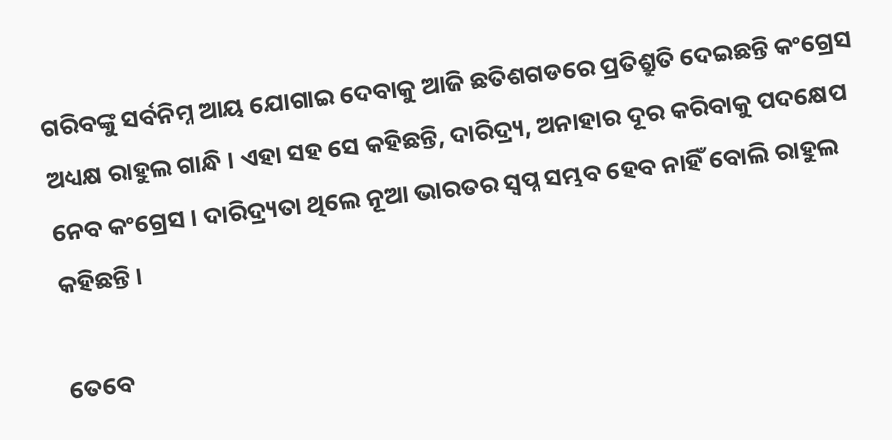ଗରିବଙ୍କୁ ସର୍ବନିମ୍ନ ଆୟ ଯୋଗାଇ ଦେବାକୁ ଆଜି ଛତିଶଗଡରେ ପ୍ରତିଶ୍ରୁତି ଦେଇଛନ୍ତି କଂଗ୍ରେସ ଅଧ୍ୟକ୍ଷ ରାହୁଲ ଗାନ୍ଧି । ଏହା ସହ ସେ କହିଛନ୍ତି, ଦାରିଦ୍ର‌୍ୟ, ଅନାହାର ଦୂର କରିବାକୁ ପଦକ୍ଷେପ ନେବ କଂଗ୍ରେସ । ଦାରିଦ୍ର‌୍ୟତା ଥିଲେ ନୂଆ ଭାରତର ସ୍ୱପ୍ନ ସମ୍ଭବ ହେବ ନାହିଁ ବୋଲି ରାହୁଲ କହିଛନ୍ତି ।

ତେବେ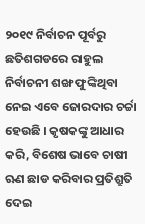୨୦୧୯ ନିର୍ବାଚନ ପୂର୍ବରୁ ଛତିଶଗଡରେ ରାହୁଲ ନିର୍ବାଚନୀ ଶଙ୍ଖ ଫୁଙ୍କିଥିବା ନେଇ ଏବେ ଜୋରଦାର ଚର୍ଚ୍ଚା ହେଉଛି । କୃଷକଙ୍କୁ ଆଧାର କରି, ବିଶେଷ ଭାବେ ଚାଷୀ ଋଣ ଛାଡ କରିବାର ପ୍ରତିଶ୍ରୁତି ଦେଇ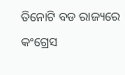ତିନୋଟି ବଡ ରାଜ୍ୟରେ କଂଗ୍ରେସ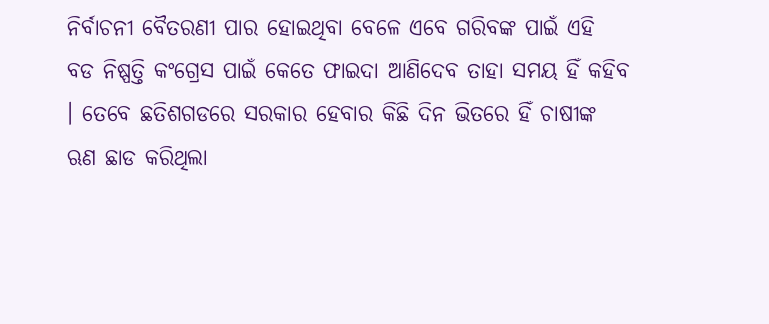ନିର୍ବାଚନୀ ବୈତରଣୀ ପାର ହୋଇଥିବା ବେଳେ ଏବେ ଗରିବଙ୍କ ପାଇଁ ଏହି ବଡ ନିଷ୍ପତ୍ତି କଂଗ୍ରେସ ପାଇଁ କେତେ ଫାଇଦା ଆଣିଦେବ ତାହା ସମୟ ହିଁ କହିବ । ତେବେ ଛତିଶଗଡରେ ସରକାର ହେବାର କିଛି ଦିନ ଭିତରେ ହିଁ ଚାଷୀଙ୍କ ଋଣ ଛାଡ କରିଥିଲା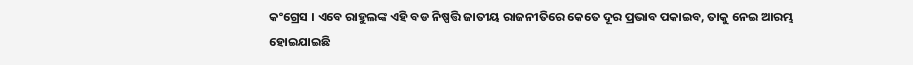କଂଗ୍ରେସ । ଏବେ ରାହୁଲଙ୍କ ଏହି ବଡ ନିଷ୍ପତ୍ତି ଜାତୀୟ ରାଜନୀତିରେ କେତେ ଦୂର ପ୍ରଭାବ ପକାଇବ, ତାକୁ ନେଇ ଆରମ୍ଭ ହୋଇଯାଇଛି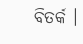ବିତର୍କ ।